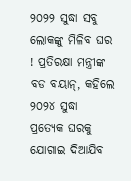୨୦୨୨ ସୁଦ୍ଧା ସବୁ ଲୋକଙ୍କୁ ମିଳିବ ଘର ! ପ୍ରତିରକ୍ଷା ମନ୍ତ୍ରୀଙ୍କ ବଡ ବୟାନ୍, କହିଲେ ୨୦୨୪ ସୁଦ୍ଧା ପ୍ରତ୍ୟେକ ଘରକୁ ଯୋଗାଇ ଦିଆଯିବ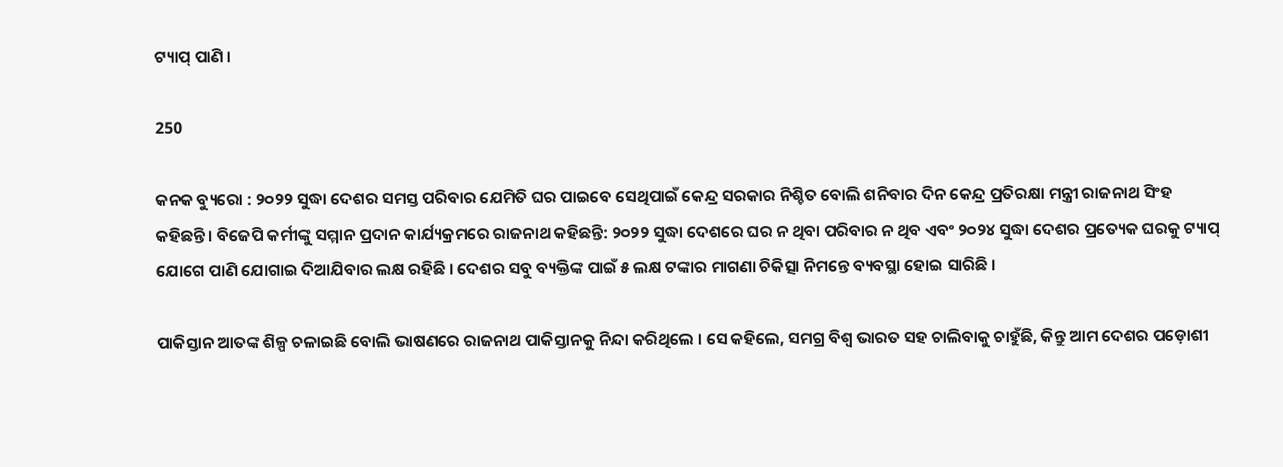ଟ୍ୟାପ୍ ପାଣି ।

250

କନକ ବ୍ୟୁରୋ : ୨୦୨୨ ସୁଦ୍ଧା ଦେଶର ସମସ୍ତ ପରିବାର ଯେମିତି ଘର ପାଇବେ ସେଥିପାଇଁ କେନ୍ଦ୍ର ସରକାର ନିଶ୍ଚିତ ବୋଲି ଶନିବାର ଦିନ କେନ୍ଦ୍ର ପ୍ରତିରକ୍ଷା ମନ୍ତ୍ରୀ ରାଜନାଥ ସିଂହ କହିଛନ୍ତି । ବିଜେପି କର୍ମୀଙ୍କୁ ସମ୍ମାନ ପ୍ରଦାନ କାର୍ଯ୍ୟକ୍ରମରେ ରାଜନାଥ କହିଛନ୍ତି: ୨୦୨୨ ସୁଦ୍ଧା ଦେଶରେ ଘର ନ ଥିବା ପରିବାର ନ ଥିବ ଏବଂ ୨୦୨୪ ସୁଦ୍ଧା ଦେଶର ପ୍ରତ୍ୟେକ ଘରକୁ ଟ୍ୟାପ୍‌ ଯୋଗେ ପାଣି ଯୋଗାଇ ଦିଆଯିବାର ଲକ୍ଷ ରହିଛି । ଦେଶର ସବୁ ବ୍ୟକ୍ତିଙ୍କ ପାଇଁ ୫ ଲକ୍ଷ ଟଙ୍କାର ମାଗଣା ଚିକିତ୍ସା ନିମନ୍ତେ ବ୍ୟବସ୍ଥା ହୋଇ ସାରିଛି ।

ପାକିସ୍ତାନ ଆତଙ୍କ ଶିଳ୍ପ ଚଳାଇଛି ବୋଲି ଭାଷଣରେ ରାଜନାଥ ପାକିସ୍ତାନକୁ ନିନ୍ଦା କରିଥିଲେ । ସେ କହିଲେ, ସମଗ୍ର ବିଶ୍ୱ ଭାରତ ସହ ଚାଲିବାକୁ ଚାହୁଁଛି, କିନ୍ତୁ ଆମ ଦେଶର ପଡ଼ୋଶୀ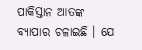ପାକିସ୍ତାନ ଆତଙ୍କ ବ୍ୟାପାର ଚଳାଇଛି । ଯେ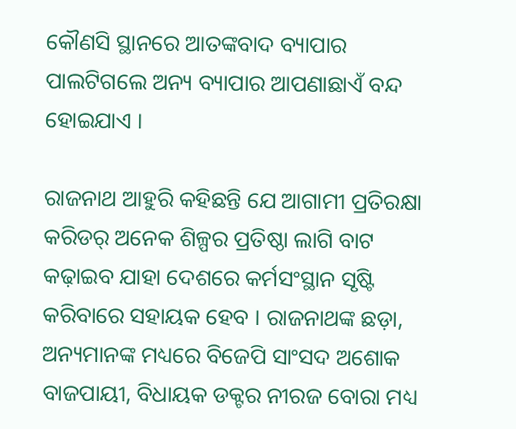କୌଣସି ସ୍ଥାନରେ ଆତଙ୍କବାଦ ବ୍ୟାପାର ପାଲଟିଗଲେ ଅନ୍ୟ ବ୍ୟାପାର ଆପଣାଛାଏଁ ବନ୍ଦ ହୋଇଯାଏ ।

ରାଜନାଥ ଆହୁରି କହିଛନ୍ତି ଯେ ଆଗାମୀ ପ୍ରତିରକ୍ଷା କରିଡର୍‌ ଅନେକ ଶିଳ୍ପର ପ୍ରତିଷ୍ଠା ଲାଗି ବାଟ କଢ଼ାଇବ ଯାହା ଦେଶରେ କର୍ମସଂସ୍ଥାନ ସୃଷ୍ଟି କରିବାରେ ସହାୟକ ହେବ । ରାଜନାଥଙ୍କ ଛଡ଼ା, ଅନ୍ୟମାନଙ୍କ ମଧ୍ୟରେ ବିଜେପି ସାଂସଦ ଅଶୋକ ବାଜପାୟୀ, ବିଧାୟକ ଡକ୍ଟର ନୀରଜ ବୋରା ମଧ୍ୟ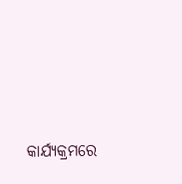କାର୍ଯ୍ୟକ୍ରମରେ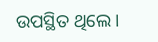ଉପସ୍ଥିତ ଥିଲେ ।